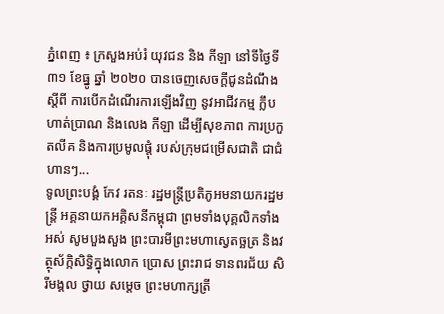ភ្នំពេញ ៖ ក្រសួងអប់រំ យុវជន និង កីឡា នៅទីថ្ងៃទី៣១ ខែធ្នូ ឆ្នាំ ២០២០ បានចេញសេចក្ដីជូនដំណឹង ស្ដីពី ការបើកដំណើរការឡើងវិញ នូវអាជីវកម្ម ក្លឹបហាត់ប្រាណ និងលេង កីឡា ដើម្បីសុខភាព ការប្រកួតលីគ និងការប្រមូលផ្ដុំ របស់ក្រុមជម្រើសជាតិ ជាជំហានៗ...
ទូលព្រះបង្គំ កែវ រតនៈ រដ្ឋមន្ត្រីប្រតិភូអមនាយករដ្ឋមន្ត្រី អគ្គនាយកអគ្គិសនីកម្ពុជា ព្រមទាំងបុគ្គលិកទាំងអស់ សូមបួងសួង ព្រះបារមីព្រះមហាស្វេតច្ឆត្រ និងវត្ថុស័ក្កិសិទ្ធិក្នុងលោក ប្រោស ព្រះរាជ ទានពរជ័យ សិរីមង្គល ថ្វាយ សម្តេច ព្រះមហាក្សត្រី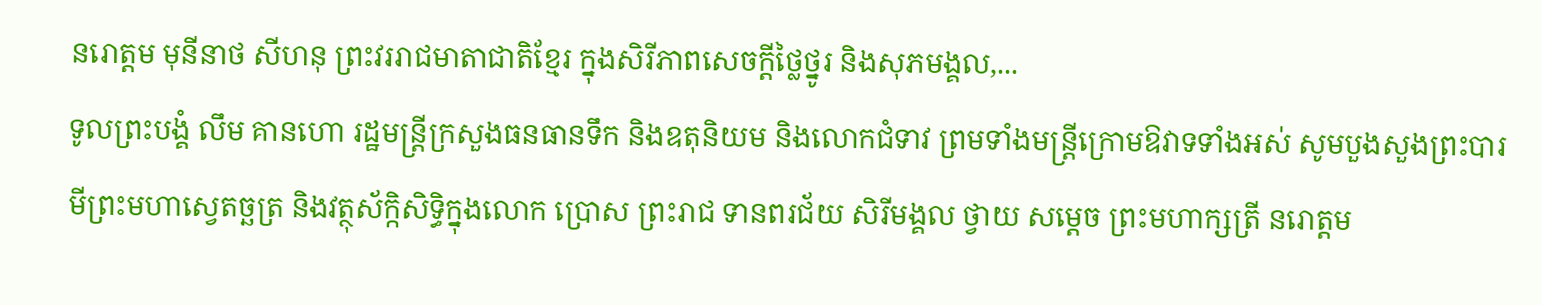នរោត្តម មុនីនាថ សីហនុ ព្រះវររាជមាតាជាតិខ្មែរ ក្នុងសិរីភាពសេចក្តីថ្លៃថ្នូរ និងសុភមង្គល,...
ទូលព្រះបង្គំ លឹម គានហោ រដ្ឋមន្ត្រីក្រសួងធនធានទឹក និងឧតុនិយម និងលោកជំទាវ ព្រមទាំងមន្ត្រីក្រោមឱវាទទាំងអស់ សូមបួងសួងព្រះបារមីព្រះមហាស្វេតច្ឆត្រ និងវត្ថុស័ក្កិសិទ្ធិក្នុងលោក ប្រោស ព្រះរាជ ទានពរជ័យ សិរីមង្គល ថ្វាយ សម្តេច ព្រះមហាក្សត្រី នរោត្តម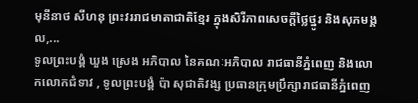មុនីនាថ សីហនុ ព្រះវររាជមាតាជាតិខ្មែរ ក្នុងសិរីភាពសេចក្តីថ្លៃថ្នូរ និងសុភមង្គល,...
ទូលព្រះបង្គំ ឃួង ស្រេង អភិបាល នៃគណៈអភិបាល រាជធានីភ្នំពេញ និងលោកលោកជំទាវ , ទូលព្រះបង្គំ ប៉ា សុជាតិវង្ស ប្រធានក្រុមប្រឹក្សារាជធានីភ្នំពេញ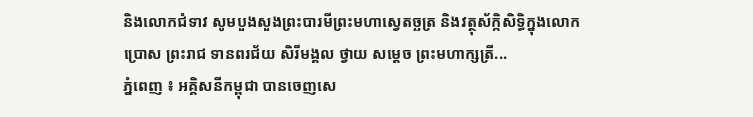និងលោកជំទាវ សូមបួងសួងព្រះបារមីព្រះមហាស្វេតច្ឆត្រ និងវត្ថុស័ក្កិសិទ្ធិក្នុងលោក ប្រោស ព្រះរាជ ទានពរជ័យ សិរីមង្គល ថ្វាយ សម្តេច ព្រះមហាក្សត្រី...
ភ្នំពេញ ៖ អគ្គិសនីកម្ពុជា បានចេញសេ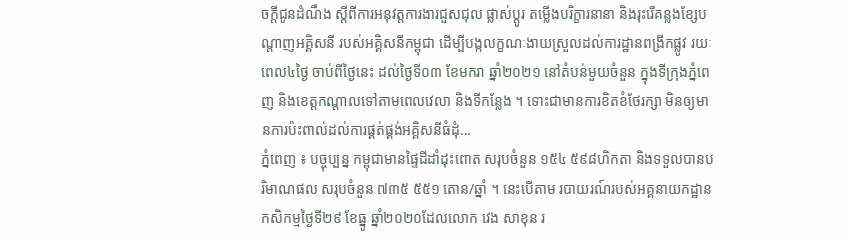ចក្តីជូនដំណឹង ស្តីពីការអនុវត្តការងារជួសជុល ផ្លាស់ប្តូរ តម្លើងបរិក្ខារនានា និងរុះរើគន្លងខ្សែបណ្តាញអគ្គិសនី របស់អគ្គិសនីកម្ពុជា ដើម្បីបង្កលក្ខណៈងាយស្រួលដល់ការដ្ឋានពង្រីកផ្លូវ រយៈពេល៤ថ្ងៃ ចាប់ពីថ្ងៃនេះ ដល់ថ្ងៃទី០៣ ខែមករា ឆ្នាំ២០២១ នៅតំបន់មួយចំនួន ក្នុងទីក្រុងភ្នំពេញ និងខេត្តកណ្ដាលទៅតាមពេលវេលា និងទីកន្លែង ។ ទោះជាមានការខិតខំថែរក្សា មិនឲ្យមានការប៉ះពាល់ដល់ការផ្គត់ផ្គង់អគ្គិសនីធំដុំ...
ភ្នំពេញ ៖ បច្ចុប្បន្ន កម្ពុជាមានផ្ទៃដីដាំដុះពោត សរុបចំនួន ១៥៤ ៥៩៨ហិកតា និងទទួលបានបរិមាណផល សរុបចំនួន ៧៣៥ ៥៥១ តោន/ឆ្នាំ ។ នេះបើតាម របាយរណ៍របស់អគ្គនាយកដ្ឋាន កសិកម្មថ្ងៃទី២៩ ខែធ្នូ ឆ្នាំ២០២០ដែលលោក វេង សាខុន រ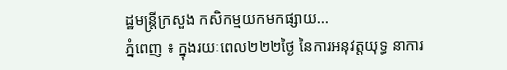ដ្ឋមន្រ្តីក្រសួង កសិកម្មយកមកផ្សាយ...
ភ្នំពេញ ៖ ក្នុងរយៈពេល២២២ថ្ងៃ នៃការអនុវត្តយុទ្ធ នាការ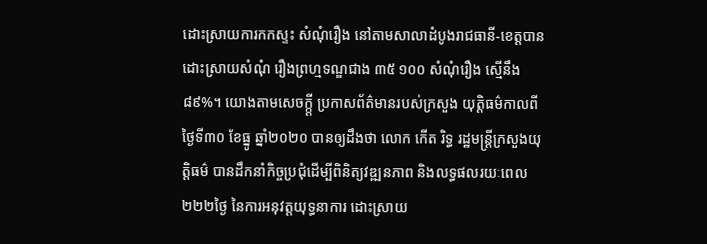ដោះស្រាយការកកស្ទះ សំណុំរឿង នៅតាមសាលាដំបូងរាជធានី-ខេត្តបានដោះស្រាយសំណុំ រឿងព្រហ្មទណ្ឌជាង ៣៥ ១០០ សំណុំរឿង ស្មើនឹង ៨៩%។ យោងតាមសេចក្ក្ដី ប្រកាសព័ត៌មានរបស់ក្រសួង យុត្តិធម៌កាលពីថ្ងៃទី៣០ ខែធ្នូ ឆ្នាំ២០២០ បានឲ្យដឹងថា លោក កើត រិទ្ធ រដ្ឋមន្ត្រីក្រសួងយុត្តិធម៌ បានដឹកនាំកិច្ចប្រជុំដើម្បីពិនិត្យវឌ្ឍនភាព និងលទ្ធផលរយៈពេល ២២២ថ្ងៃ នៃការអនុវត្តយុទ្ធនាការ ដោះស្រាយ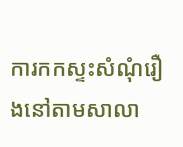ការកកស្ទះសំណុំរឿងនៅតាមសាលា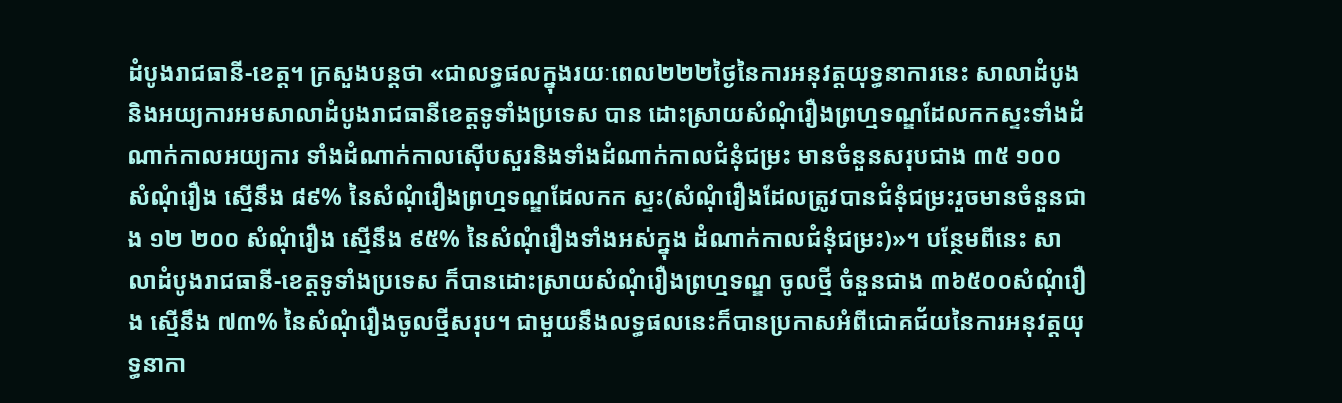ដំបូងរាជធានី-ខេត្ត។ ក្រសួងបន្ដថា «ជាលទ្ធផលក្នុងរយៈពេល២២២ថ្ងៃនៃការអនុវត្តយុទ្ធនាការនេះ សាលាដំបូង និងអយ្យការអមសាលាដំបូងរាជធានីខេត្តទូទាំងប្រទេស បាន ដោះស្រាយសំណុំរឿងព្រហ្មទណ្ឌដែលកកស្ទះទាំងដំណាក់កាលអយ្យការ ទាំងដំណាក់កាលស៊ើបសួរនិងទាំងដំណាក់កាលជំនុំជម្រះ មានចំនួនសរុបជាង ៣៥ ១០០ សំណុំរឿង ស្មើនឹង ៨៩% នៃសំណុំរឿងព្រហ្មទណ្ឌដែលកក ស្ទះ(សំណុំរឿងដែលត្រូវបានជំនុំជម្រះរួចមានចំនួនជាង ១២ ២០០ សំណុំរឿង ស្មើនឹង ៩៥% នៃសំណុំរឿងទាំងអស់ក្នុង ដំណាក់កាលជំនុំជម្រះ)»។ បន្ថែមពីនេះ សាលាដំបូងរាជធានី-ខេត្តទូទាំងប្រទេស ក៏បានដោះស្រាយសំណុំរឿងព្រហ្មទណ្ឌ ចូលថ្មី ចំនួនជាង ៣៦៥០០សំណុំរឿង ស្មើនឹង ៧៣% នៃសំណុំរឿងចូលថ្មីសរុប។ ជាមួយនឹងលទ្ធផលនេះក៏បានប្រកាសអំពីជោគជ័យនៃការអនុវត្តយុទ្ធនាកា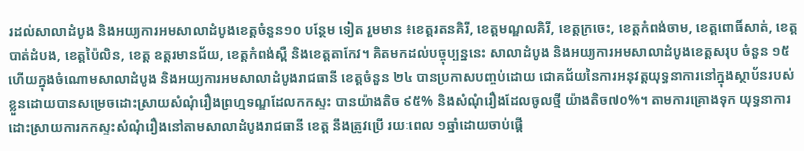រដល់សាលាដំបូង និងអយ្យការអមសាលាដំបូងខេត្តចំនួន១០ បន្ថែម ទៀត រួមមាន ៖ខេត្តរតនគិរី, ខេត្តមណ្ឌលគិរី, ខេត្តក្រចេះ, ខេត្តកំពង់ចាម, ខេត្តពោធិ៍សាត់, ខេត្តបាត់ដំបង, ខេត្តប៉ៃលិន, ខេត្ត ឧត្តរមានជ័យ, ខេត្តកំពង់ស្ពឺ និងខេត្តតាកែវ។ គិតមកដល់បច្ចុប្បន្ននេះ សាលាដំបូង និងអយ្យការអមសាលាដំបូងខេត្តសរុប ចំនួន ១៥ ហើយក្នុងចំណោមសាលាដំបូង និងអយ្យការអមសាលាដំបូងរាជធានី ខេត្តចំនួន ២៤ បានប្រកាសបញ្ចប់ដោយ ជោគជ័យនៃការអនុវត្តយុទ្ធនាការនៅក្នុងស្ថាប័នរបស់ខ្លួនដោយបានសម្រេចដោះស្រាយសំណុំរឿងព្រហ្មទណ្ឌដែលកកស្ទះ បានយ៉ាងតិច ៩៥% និងសំណុំរឿងដែលចូលថ្មី យ៉ាងតិច៧០%។ តាមការគ្រោងទុក យុទ្ធនាការដោះស្រាយការកកស្ទះសំណុំរឿងនៅតាមសាលាដំបូងរាជធានី ខេត្ត នឹងត្រូវប្រើ រយៈពេល ១ឆ្នាំដោយចាប់ផ្តើ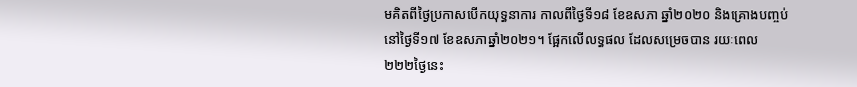មគិតពីថ្ងៃប្រកាសបើកយុទ្ធនាការ កាលពីថ្ងៃទី១៨ ខែឧសភា ឆ្នាំ២០២០ និងគ្រោងបញ្ចប់នៅថ្ងៃទី១៧ ខែឧសភាឆ្នាំ២០២១។ ផ្អែកលើលទ្ធផល ដែលសម្រេចបាន រយៈពេល ២២២ថ្ងៃនេះ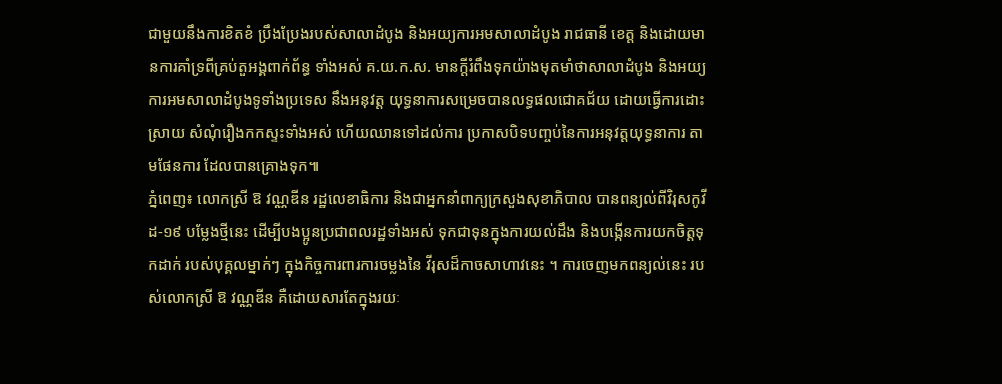ជាមួយនឹងការខិតខំ ប្រឹងប្រែងរបស់សាលាដំបូង និងអយ្យការអមសាលាដំបូង រាជធានី ខេត្ត និងដោយមានការគាំទ្រពីគ្រប់តួអង្គពាក់ព័ន្ធ ទាំងអស់ គ.យ.ក.ស. មានក្ដីរំពឹងទុកយ៉ាងមុតមាំថាសាលាដំបូង និងអយ្យការអមសាលាដំបូងទូទាំងប្រទេស នឹងអនុវត្ត យុទ្ធនាការសម្រេចបានលទ្ធផលជោគជ័យ ដោយធ្វើការដោះស្រាយ សំណុំរឿងកកស្ទះទាំងអស់ ហើយឈានទៅដល់ការ ប្រកាសបិទបញ្ចប់នៃការអនុវត្តយុទ្ធនាការ តាមផែនការ ដែលបានគ្រោងទុក៕
ភ្នំពេញ៖ លោកស្រី ឱ វណ្ណឌីន រដ្ឋលេខាធិការ និងជាអ្នកនាំពាក្យក្រសួងសុខាភិបាល បានពន្យល់ពីវិរុសកូវីដ-១៩ បម្លែងថ្មីនេះ ដើម្បីបងប្អូនប្រជាពលរដ្ឋទាំងអស់ ទុកជាទុនក្នុងការយល់ដឹង និងបង្កើនការយកចិត្តទុកដាក់ របស់បុគ្គលម្នាក់ៗ ក្នុងកិច្ចការពារការចម្លងនៃ វីរុសដ៏កាចសាហាវនេះ ។ ការចេញមកពន្យល់នេះ របស់លោកស្រី ឱ វណ្ណឌីន គឺដោយសារតែក្នុងរយៈ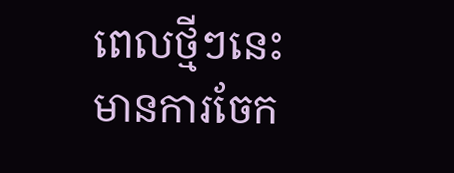ពេលថ្មីៗនេះ មានការចែក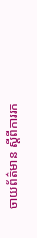ចាយព័ត៌មាន ស្តីពីការរក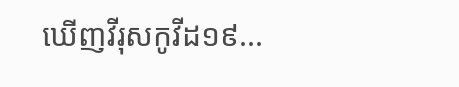ឃើញវីរុសកូវីដ១៩...